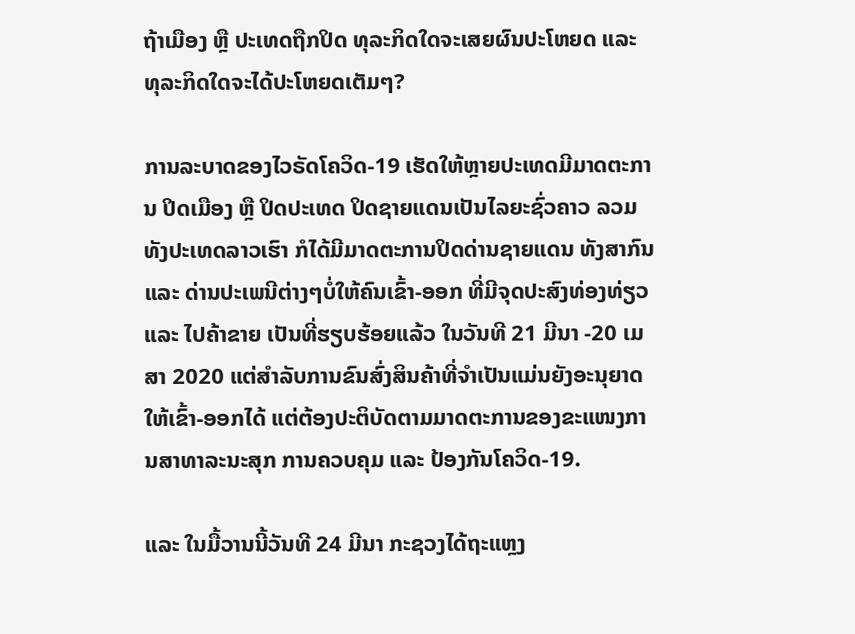ຖ້າເມືອງ ຫຼື ປະເທດຖືກປິດ ທຸລະກິດໃດຈະເສຍຜົນປະໂຫຍດ ແລະ ທຸລະກິດໃດຈະໄດ້ປະໂຫຍດເຕັມໆ?

ການລະບາດຂອງໄວຣັດໂຄວິດ-19 ເຮັດໃຫ້ຫຼາຍປະເທດມີມາດຕະການ ປິດເມືອງ ຫຼື ປິດປະເທດ ປິດຊາຍແດນເປັນໄລຍະຊົ່ວຄາວ ລວມທັງປະເທດລາວເຮົາ ກໍໄດ້ມີມາດຕະການປິດດ່ານຊາຍແດນ ທັງສາກົນ ແລະ ດ່ານປະເພນີຕ່າງໆບໍ່ໃຫ້ຄົນເຂົ້າ-ອອກ ທີ່ມີຈຸດປະສົງທ່ອງທ່ຽວ ແລະ ໄປຄ້າຂາຍ ເປັນທີ່ຮຽບຮ້ອຍແລ້ວ ໃນວັນທີ 21 ມີນາ -20 ເມສາ 2020 ແຕ່ສຳລັບການຂົນສົ່ງສິນຄ້າທີ່ຈຳເປັນແມ່ນຍັງອະນຸຍາດໃຫ້ເຂົ້າ-ອອກໄດ້ ແຕ່ຕ້ອງປະຕິບັດຕາມມາດຕະການຂອງຂະແໜງການສາທາລະນະສຸກ ການຄວບຄຸມ ແລະ ປ້ອງກັນໂຄວິດ-19.

ແລະ ໃນມື້ວານນີ້ວັນທີ 24 ມີນາ ກະຊວງໄດ້ຖະແຫຼງ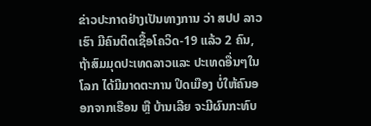ຂ່າວປະກາດຢ່າງເປັນທາງການ ວ່າ ສປປ ລາວ ເຮົາ ມີຄົນຕິດເຊື້ອໂຄວິດ-19 ແລ້ວ 2 ຄົນ, ຖ້າສົມມຸດປະເທດລາວແລະ ປະເທດອື່ນໆໃນໂລກ ໄດ້ມີມາດຕະການ ປິດເມືອງ ບໍ່ໃຫ້ຄົນອອກຈາກເຮືອນ ຫຼື ບ້ານເລີຍ ຈະມີຜົນກະທົບ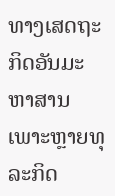ທາງເສດຖະກິດອັນມະຫາສານ ເພາະຫຼາຍທຸລະກິດ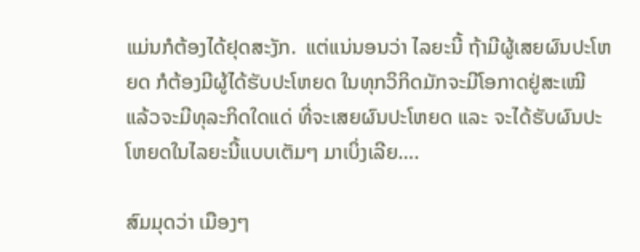ແມ່ນກໍຕ້ອງໄດ້ຢຸດສະງັກ.  ແຕ່ແນ່ນອນວ່າ ໄລຍະນີ້ ຖ້າມີຜູ້ເສຍຜົນປະໂຫຍດ ກໍຕ້ອງມີຜູ້ໄດ້ຮັບປະໂຫຍດ ໃນທຸກວິກິດມັກຈະມີໂອກາດຢູ່ສະເໝີ ແລ້ວຈະມີທຸລະກິດໃດແດ່ ທີ່ຈະເສຍຜົນປະໂຫຍດ ແລະ ຈະໄດ້ຮັບຜົນປະໂຫຍດໃນໄລຍະນີ້ແບບເຕັມໆ ມາເບິ່ງເລີຍ….

ສົມມຸດວ່າ ເມືອງໆ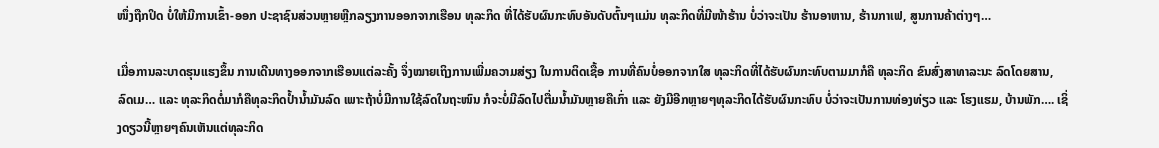ໜຶ່ງຖືກປິດ ບໍ່ໃຫ້ມີການເຂົ້າ-ອອກ ປະຊາຊົນສ່ວນຫຼາຍຫຼີກລຽງການອອກຈາກເຮືອນ ທຸລະກິດ ທີ່ໄດ້ຮັບຜົນກະທົບອັນດັບຕົ້ນໆແມ່ນ ທຸລະກິດທີ່ມີໜ້າຮ້ານ ບໍ່ວ່າຈະເປັນ ຮ້ານອາຫານ, ຮ້ານກາເຟ, ສູນການຄ້າຕ່າງໆ…

ເມື່ອການລະບາດຮຸນແຮງຂຶ້ນ ການເດີນທາງອອກຈາກເຮືອນແຕ່ລະຄັ້ງ ຈຶ່ງໝາຍເຖິງການເພີ່ມຄວາມສ່ຽງ ໃນການຕິດເຊື້ອ ການທີ່ຄົນບໍ່ອອກຈາກໃສ ທຸລະກິດທີ່ໄດ້ຮັບຜົນກະທົບຕາມມາກໍຄື ທຸລະກິດ ຂົນສົ່ງສາທາລະນະ ລົດໂດຍສານ, ລົດເມ… ແລະ ທຸລະກິດຕໍ່ມາກໍຄືທຸລະກິດປໍ້ານໍ້າມັນລົດ ເພາະຖ້າບໍ່ມີການໃຊ້ລົດໃນຖະໜົນ ກໍຈະບໍ່ມີລົດໄປຕື່ມນໍ້າມັນຫຼາຍຄືເກົ່າ ແລະ ຍັງມີອີກຫຼາຍໆທຸລະກິດໄດ້ຮັບຜົນກະທົບ ບໍ່ວ່າຈະເປັນການທ່ອງທ່ຽວ ແລະ ໂຮງແຮມ, ບ້ານພັກ…. ເຊິ່ງດຽວນີ້ຫຼາຍໆຄົນເຫັນແຕ່ທຸລະກິດ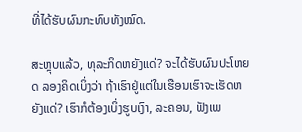ທີ່ໄດ້ຮັບຜົນກະທົບທັງໝົດ.

ສະຫຼຸບແລ້ວ, ທຸລະກິດຫຍັງແດ່? ຈະໄດ້ຮັບຜົນປະໂຫຍດ ລອງຄິດເບິ່ງວ່າ ຖ້າເຮົາຢູ່ແຕ່ໃນເຮືອນເຮົາຈະເຮັດຫຍັງແດ່? ເຮົາກໍຕ້ອງເບິ່ງຮູບເງົາ, ລະຄອນ, ຟັງເພ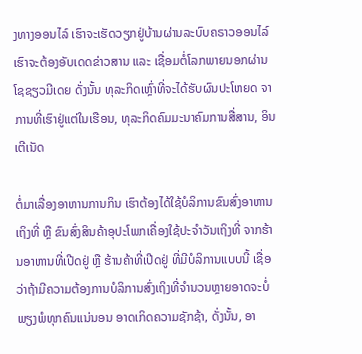ງທາງອອນໄລ໌ ເຮົາຈະເຮັດວຽກຢູ່ບ້ານຜ່ານລະບົບຄຣາວອອນໄລ໌ ເຮົາຈະຕ້ອງອັບເດດຂ່າວສານ ແລະ ເຊື່ອມຕໍ່ໂລກພາຍນອກຜ່ານໂຊຊຽວມີເດຍ ດັ່ງນັ້ນ ທຸລະກິດເຫຼົ່າທີ່ຈະໄດ້ຮັບຜົນປະໂຫຍດ ຈາການທີ່ເຮົາຢູ່ແຕ່ໃນເຮືອນ, ທຸລະກິດຄົມມະນາຄົມການສື່ສານ, ອິນເຕີເນັດ

ຕໍ່ມາເລື່ອງອາຫານການກິນ ເຮົາຕ້ອງໄດ້ໃຊ້ບໍລິການຂົນສົ່ງອາຫານເຖິງທີ່ ຫຼື ຂົນສົ່ງສິນຄ້າອຸປະໂພກເຄື່ອງໃຊ້ປະຈຳວັນເຖິງທີ່ ຈາກຮ້ານອາຫານທີ່ເປີດຢູ່ ຫຼື ຮ້ານຄ້າທີ່ເປີດຢູ່ ທີ່ມີບໍລິການແບບນີ້ ເຊື່ອວ່າຖ້າມີຄວາມຕ້ອງການບໍລິການສົ່ງເຖິງທີ່ຈຳນວນຫຼາຍອາດຈະບໍ່ພຽງພໍທຸກຄົນແນ່ນອນ ອາດເກິດຄວາມຊັກຊ້າ, ດັ່ງນັ້ນ, ອາ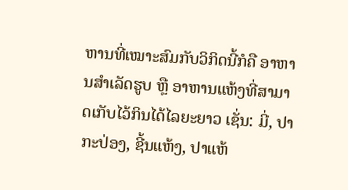ຫານທີ່ເໝາະສົມກັບວິກິດນີ້ກໍຄື ອາຫານສຳເລັດຮູບ ຫຼື ອາຫານແຫ້ງທີ່ສາມາດເກັບໄວ້ກິນໄດ້ໄລຍະຍາວ ເຊັ່ນ: ມີ່, ປາກະປ່ອງ, ຊີ້ນແຫ້ງ, ປາແຫ້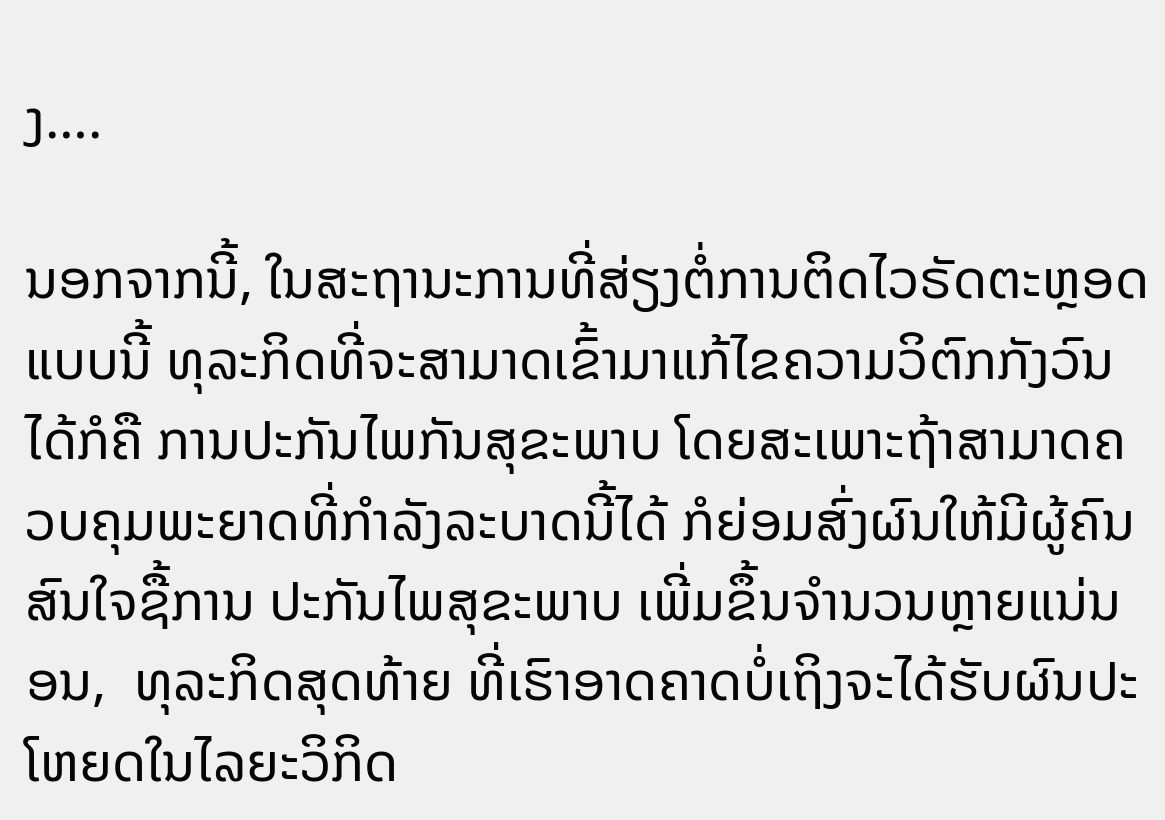ງ….

ນອກຈາກນີ້, ໃນສະຖານະການທີ່ສ່ຽງຕໍ່ການຕິດໄວຣັດຕະຫຼອດແບບນີ້ ທຸລະກິດທີ່ຈະສາມາດເຂົ້າມາແກ້ໄຂຄວາມວິຕົກກັງວົນໄດ້ກໍຄື ການປະກັນໄພກັນສຸຂະພາບ ໂດຍສະເພາະຖ້າສາມາດຄວບຄຸມພະຍາດທີ່ກຳລັງລະບາດນີ້ໄດ້ ກໍຍ່ອມສົ່ງຜົນໃຫ້ມີຜູ້ຄົນສົນໃຈຊື້ການ ປະກັນໄພສຸຂະພາບ ເພີ່ມຂຶ້ນຈຳນວນຫຼາຍແນ່ນອນ,  ທຸລະກິດສຸດທ້າຍ ທີ່ເຮົາອາດຄາດບໍ່ເຖິງຈະໄດ້ຮັບຜົນປະໂຫຍດໃນໄລຍະວິກິດ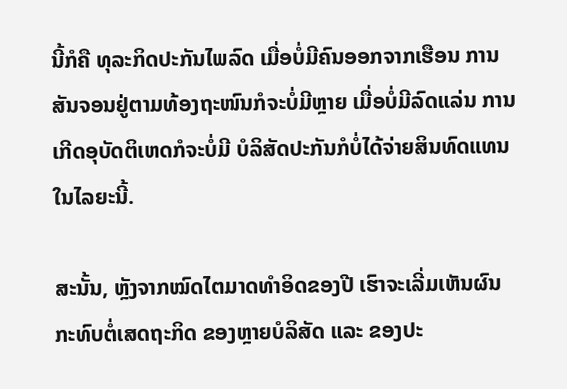ນີ້ກໍຄື ທຸລະກິດປະກັນໄພລົດ ເມື່ອບໍ່ມີຄົນອອກຈາກເຮືອນ ການສັນຈອນຢູ່ຕາມທ້ອງຖະໜົນກໍຈະບໍ່ມີຫຼາຍ ເມື່ອບໍ່ມີລົດແລ່ນ ການເກີດອຸບັດຕິເຫດກໍຈະບໍ່ມີ ບໍລິສັດປະກັນກໍບໍ່ໄດ້ຈ່າຍສິນທົດແທນໃນໄລຍະນີ້.

ສະນັ້ນ, ຫຼັງຈາກໝົດໄຕມາດທຳອິດຂອງປີ ເຮົາຈະເລີ່ມເຫັນຜົນກະທົບຕໍ່ເສດຖະກິດ ຂອງຫຼາຍບໍລິສັດ ແລະ ຂອງປະ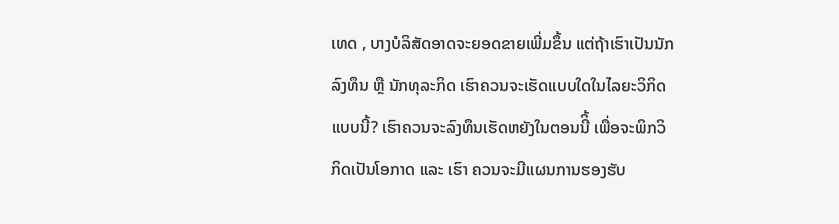ເທດ , ບາງບໍລິສັດອາດຈະຍອດຂາຍເພີ່ມຂຶ້ນ ແຕ່ຖ້າເຮົາເປັນນັກລົງທຶນ ຫຼື ນັກທຸລະກິດ ເຮົາຄວນຈະເຮັດແບບໃດໃນໄລຍະວິກິດແບບນີ້? ເຮົາຄວນຈະລົງທຶນເຮັດຫຍັງໃນຕອນນີິ້ ເພື່ອຈະພິກວິກິດເປັນໂອກາດ ແລະ ເຮົາ ຄວນຈະມີແຜນການຮອງຮັບ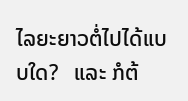ໄລຍະຍາວຕໍ່ໄປໄດ້ແບບໃດ?   ແລະ ກໍຕ້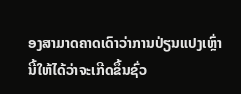ອງສາມາດຄາດເດົາວ່າການປ່ຽນແປງເຫຼົ່ານີ້ໃຫ້ໄດ້ວ່າຈະເກີດຂຶ້ນຊົ່ວ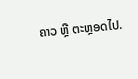ຄາວ ຫຼື ຕະຫຼອດໄປ.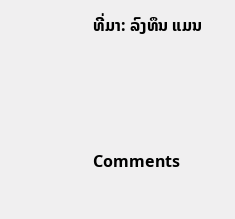ທີ່ມາ: ລົງທຶນ ແມນ



Comments